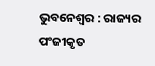ଭୁବନେଶ୍ୱର : ରାଜ୍ୟର ପଂଜୀକୃତ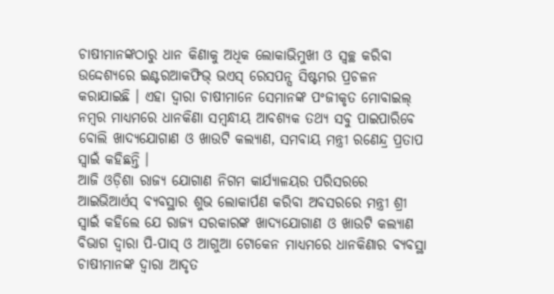ଚାଷୀମାନଙ୍କଠାରୁ ଧାନ କିଣାକୁ ଅଧିକ ଲୋକାଭିମୁଖୀ ଓ ସ୍ୱଚ୍ଛ କରିବା ଉଦ୍ଦେଶ୍ୟରେ ଇଣ୍ଟରଆକଫିଭ୍ ଭଏସ୍ ରେସପନ୍ସ ସିଷ୍ଟମର ପ୍ରଚଳନ କରାଯାଇଛି । ଏହା ଦ୍ୱାରା ଚାଷୀମାନେ ସେମାନଙ୍କ ପଂଜୀକୃତ ମୋବାଇଲ୍ ନମ୍ବର ମାଧ୍ୟମରେ ଧାନକିଣା ସମ୍ବନ୍ଧୀୟ ଆବଶ୍ୟକ ତଥ୍ୟ ସବୁ ପାଇପାରିବେ ବୋଲି ଖାଦ୍ୟଯୋଗାଣ ଓ ଖାଉଟି କଲ୍ୟାଣ, ସମବାୟ ମନ୍ତ୍ରୀ ରଣେନ୍ଦ୍ର ପ୍ରତାପ ସ୍ୱାଇଁ କହିଛନ୍ତି ।
ଆଜି ଓଡ଼ିଶା ରାଜ୍ୟ ଯୋଗାଣ ନିଗମ କାର୍ଯ୍ୟାଳୟର ପରିସରରେ ଆଇଭିଆର୍ଏସ୍ ବ୍ୟବସ୍ଥାର ଶୁଭ ଲୋକାର୍ପଣ କରିବା ଅବସରରେ ମନ୍ତ୍ରୀ ଶ୍ରୀ ସ୍ୱାଇଁ କହିଲେ ଯେ ରାଜ୍ୟ ସରକାରଙ୍କ ଖାଦ୍ୟଯୋଗାଣ ଓ ଖାଉଟି କଲ୍ୟାଣ ବିଭାଗ ଦ୍ୱାରା ପି-ପାସ୍ ଓ ଆଗୁଆ ଟୋକେନ ମାଧ୍ୟମରେ ଧାନକିଣାର ବ୍ୟବସ୍ଥା ଚାଷୀମାନଙ୍କ ଦ୍ୱାରା ଆଦୃତ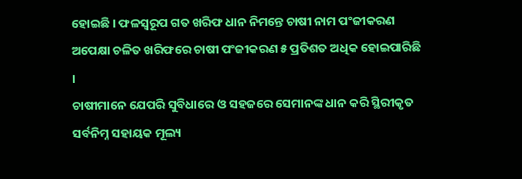ହୋଇଛି । ଫଳସ୍ୱରୂପ ଗତ ଖରିଫ ଧାନ ନିମନ୍ତେ ଚାଷୀ ନାମ ପଂଜୀକରଣ ଅପେକ୍ଷା ଚଳିତ ଖରିଫରେ ଚାଷୀ ପଂଜୀକରଣ ୫ ପ୍ରତିଶତ ଅଧିକ ହୋଇପାରିଛି ।
ଚାଷୀମାନେ ଯେପରି ସୁବିଧାରେ ଓ ସହଜରେ ସେମାନଙ୍କ ଧାନ କରି ସ୍ଥିରୀକୃତ ସର୍ବନିମ୍ନ ସହାୟକ ମୂଲ୍ୟ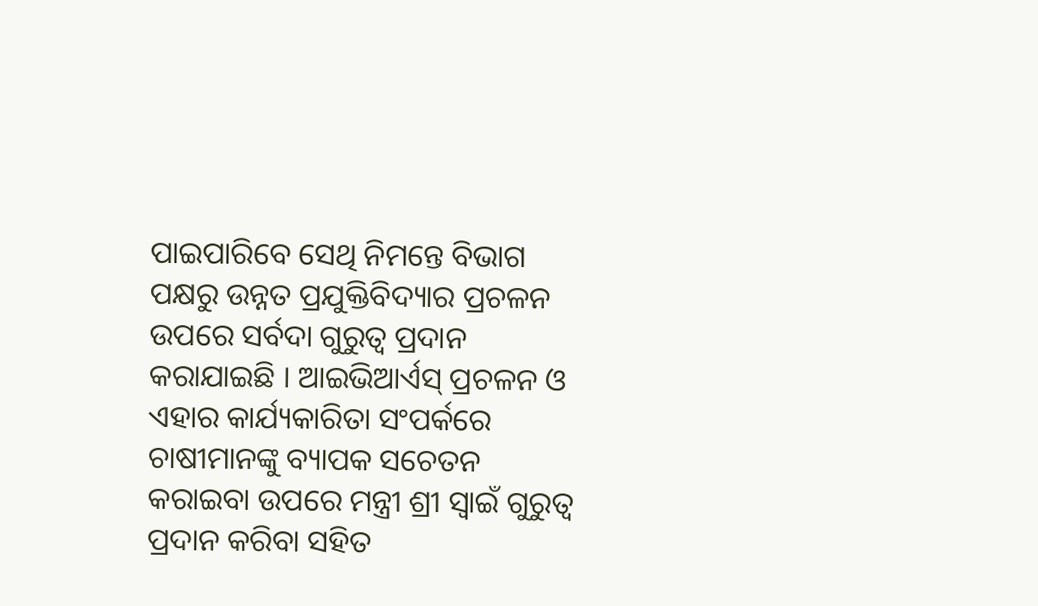ପାଇପାରିବେ ସେଥି ନିମନ୍ତେ ବିଭାଗ ପକ୍ଷରୁ ଉନ୍ନତ ପ୍ରଯୁକ୍ତିବିଦ୍ୟାର ପ୍ରଚଳନ ଉପରେ ସର୍ବଦା ଗୁରୁତ୍ୱ ପ୍ରଦାନ କରାଯାଇଛି । ଆଇଭିଆର୍ଏସ୍ ପ୍ରଚଳନ ଓ ଏହାର କାର୍ଯ୍ୟକାରିତା ସଂପର୍କରେ ଚାଷୀମାନଙ୍କୁ ବ୍ୟାପକ ସଚେତନ କରାଇବା ଉପରେ ମନ୍ତ୍ରୀ ଶ୍ରୀ ସ୍ୱାଇଁ ଗୁରୁତ୍ୱ ପ୍ରଦାନ କରିବା ସହିତ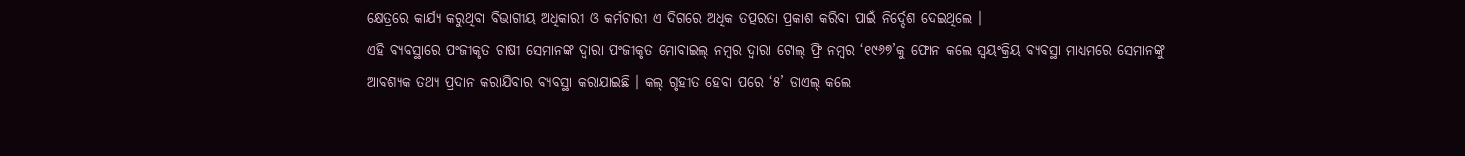କ୍ଷେତ୍ରରେ କାର୍ଯ୍ୟ କରୁଥିବା ବିଭାଗୀୟ ଅଧିକାରୀ ଓ କର୍ମଚାରୀ ଏ ଦିଗରେ ଅଧିକ ତତ୍ପରତା ପ୍ରକାଶ କରିବା ପାଇଁ ନିର୍ଦ୍ଦେଶ ଦେଇଥିଲେ ।
ଏହି ବ୍ୟବସ୍ଥାରେ ପଂଜୀକୃତ ଚାଷୀ ସେମାନଙ୍କ ଦ୍ୱାରା ପଂଜୀକୃତ ମୋବାଇଲ୍ ନମ୍ବର ଦ୍ୱାରା ଟୋଲ୍ ଫ୍ରି ନମ୍ବର ‘୧୯୬୭’କୁ ଫୋନ କଲେ ସ୍ୱୟଂକ୍ରିୟ ବ୍ୟବସ୍ଥା ମାଧ୍ୟମରେ ସେମାନଙ୍କୁ ଆବଶ୍ୟକ ତଥ୍ୟ ପ୍ରଦାନ କରାଯିବାର ବ୍ୟବସ୍ଥା କରାଯାଇଛି । କଲ୍ ଗୃହୀତ ହେବା ପରେ ‘୫’ ଡାଏଲ୍ କଲେ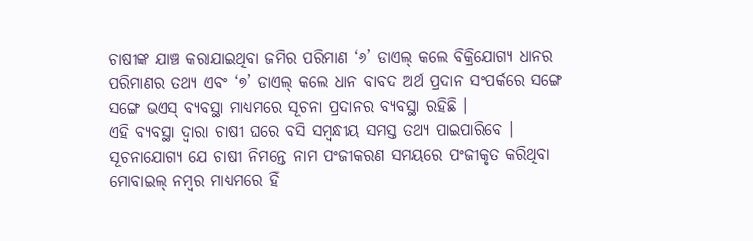ଚାଷୀଙ୍କ ଯାଞ୍ଚ କରାଯାଇଥିବା ଜମିର ପରିମାଣ ‘୬’ ଡାଏଲ୍ କଲେ ବିକ୍ରିଯୋଗ୍ୟ ଧାନର ପରିମାଣର ତଥ୍ୟ ଏବଂ ‘୭’ ଡାଏଲ୍ କଲେ ଧାନ ବାବଦ ଅର୍ଥ ପ୍ରଦାନ ସଂପର୍କରେ ସଙ୍ଗେ ସଙ୍ଗେ ଭଏସ୍ ବ୍ୟବସ୍ଥା ମାଧ୍ୟମରେ ସୂଚନା ପ୍ରଦାନର ବ୍ୟବସ୍ଥା ରହିଛି ।
ଏହି ବ୍ୟବସ୍ଥା ଦ୍ୱାରା ଚାଷୀ ଘରେ ବସି ସମ୍ବନ୍ଧୀୟ ସମସ୍ତ ତଥ୍ୟ ପାଇପାରିବେ । ସୂଚନାଯୋଗ୍ୟ ଯେ ଚାଷୀ ନିମନ୍ତେ ନାମ ପଂଜୀକରଣ ସମୟରେ ପଂଜୀକୃତ କରିଥିବା ମୋବାଇଲ୍ ନମ୍ବର ମାଧ୍ୟମରେ ହିଁ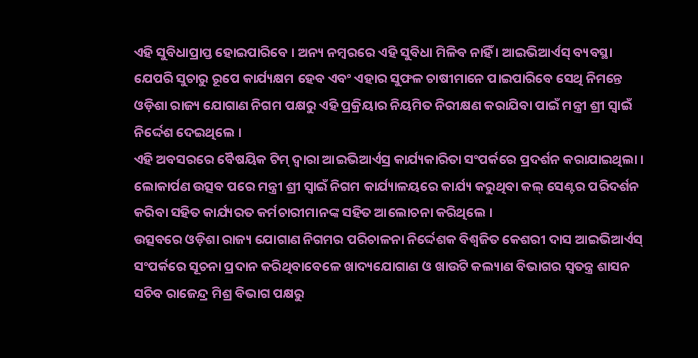ଏହି ସୁବିଧାପ୍ରାପ୍ତ ହୋଇପାରିବେ । ଅନ୍ୟ ନମ୍ବରରେ ଏହି ସୁବିଧା ମିଳିବ ନାହିଁ । ଆଇଭିଆର୍ଏସ୍ ବ୍ୟବସ୍ଥା ଯେପରି ସୁଚାରୁ ରୂପେ କାର୍ଯ୍ୟକ୍ଷମ ହେବ ଏବଂ ଏହାର ସୁଫଳ ଚାଷୀମାନେ ପାଇପାରିବେ ସେଥି ନିମନ୍ତେ ଓଡ଼ିଶା ରାଜ୍ୟ ଯୋଗାଣ ନିଗମ ପକ୍ଷରୁ ଏହି ପ୍ରକ୍ରିୟାର ନିୟମିତ ନିରୀକ୍ଷଣ କରାଯିବା ପାଇଁ ମନ୍ତ୍ରୀ ଶ୍ରୀ ସ୍ୱାଇଁ ନିର୍ଦ୍ଦେଶ ଦେଇଥିଲେ ।
ଏହି ଅବସରରେ ବୈଷୟିକ ଟିମ୍ ଦ୍ୱାରା ଆଇଭିଆର୍ଏସ୍ର କାର୍ଯ୍ୟକାରିତା ସଂପର୍କରେ ପ୍ରଦର୍ଶନ କରାଯାଇଥିଲା । ଲୋକାର୍ପଣ ଉତ୍ସବ ପରେ ମନ୍ତ୍ରୀ ଶ୍ରୀ ସ୍ୱାଇଁ ନିଗମ କାର୍ଯ୍ୟାଳୟରେ କାର୍ଯ୍ୟ କରୁଥିବା କଲ୍ ସେଣ୍ଟର ପରିଦର୍ଶନ କରିବା ସହିତ କାର୍ଯ୍ୟରତ କର୍ମଚାରୀମାନଙ୍କ ସହିତ ଆଲୋଚନା କରିଥିଲେ ।
ଉତ୍ସବରେ ଓଡ଼ିଶା ରାଜ୍ୟ ଯୋଗାଣ ନିଗମର ପରିଚାଳନା ନିର୍ଦ୍ଦେଶକ ବିଶ୍ୱଜିତ କେଶରୀ ଦାସ ଆଇଭିଆର୍ଏସ୍ ସଂପର୍କରେ ସୂଚନା ପ୍ରଦାନ କରିଥିବାବେଳେ ଖାଦ୍ୟଯୋଗାଣ ଓ ଖାଉଟି କଲ୍ୟାଣ ବିଭାଗର ସ୍ୱତନ୍ତ୍ର ଶାସନ ସଚିବ ରାଜେନ୍ଦ୍ର ମିଶ୍ର ବିଭାଗ ପକ୍ଷରୁ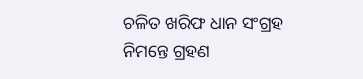ଚଳିତ ଖରିଫ ଧାନ ସଂଗ୍ରହ ନିମନ୍ତେ ଗ୍ରହଣ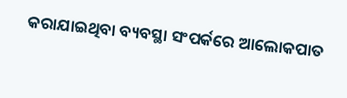କରାଯାଇଥିବା ବ୍ୟବସ୍ଥା ସଂପର୍କରେ ଆଲୋକପାତ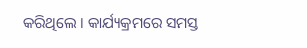କରିଥିଲେ । କାର୍ଯ୍ୟକ୍ରମରେ ସମସ୍ତ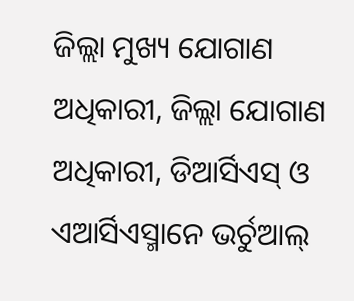ଜିଲ୍ଲା ମୁଖ୍ୟ ଯୋଗାଣ ଅଧିକାରୀ, ଜିଲ୍ଲା ଯୋଗାଣ ଅଧିକାରୀ, ଡିଆର୍ସିଏସ୍ ଓ ଏଆର୍ସିଏସ୍ମାନେ ଭର୍ଚୁଆଲ୍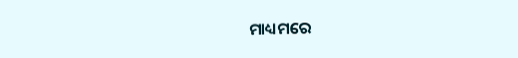ମାଧ୍ୟମରେ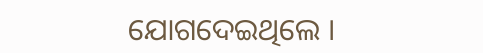ଯୋଗଦେଇଥିଲେ ।